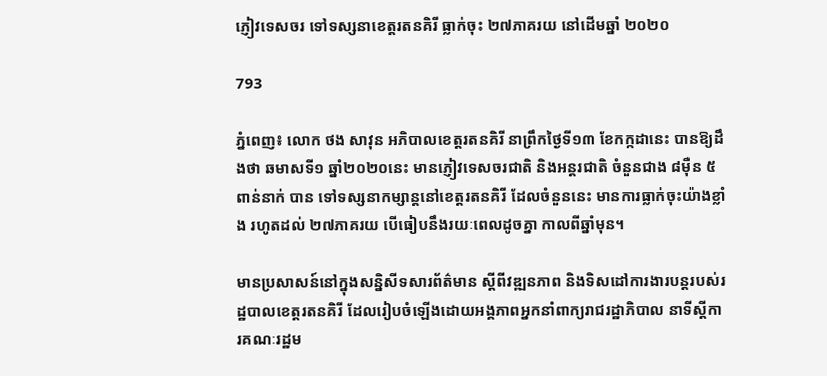ភ្ញៀវទេសចរ ទៅទស្សនាខេត្តរតនគិរី ធ្លាក់ចុះ ២៧ភាគរយ នៅដើមឆ្នាំ ២០២០

793

ភ្នំពេញ៖ លោក ថង សាវុន អភិបាលខេត្តរតនគិរី នាព្រឹកថ្ងៃទី១៣ ខែកក្កដានេះ បានឱ្យដឹងថា ឆមាសទី១ ឆ្នាំ២០២០នេះ មានភ្ញៀវទេសចរជាតិ និងអន្តរជាតិ ចំនួនជាង ៨ម៉ឺន ៥ពាន់នាក់ បាន ទៅទស្សនាកម្សាន្តនៅខេត្តរតនគិរី ដែលចំនួននេះ មានការធ្លាក់ចុះយ៉ាងខ្លាំង រហូតដល់ ២៧ភាគរយ បើធៀបនឹងរយៈពេលដូចគ្នា កាលពីឆ្នាំមុន។

មានប្រសាសន៍នៅក្នុងសន្និសីទសារព័ត៌មាន ស្តីពីវឌ្ឍនភាព និងទិសដៅការងារបន្តរបស់រដ្ឋបាលខេត្តរតនគិរី ដែលរៀបចំឡើងដោយអង្គភាពអ្នកនាំពាក្យរាជរដ្ឋាភិបាល នាទីស្តីការគណៈរដ្ឋម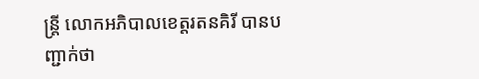ន្ត្រី លោកអភិបាលខេត្តរតនគិរី បានបញ្ជាក់ថា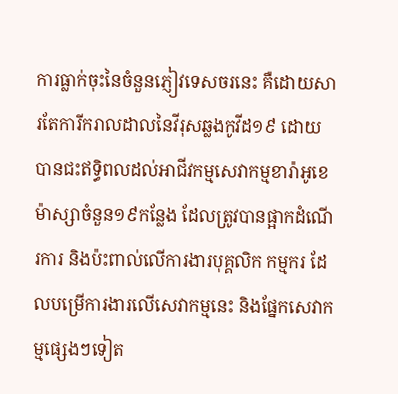ការធ្លាក់ចុះនៃចំនួនភ្ញៀវទេសចរនេះ គឺដោយសារតែការីករាលដាលនៃវីរុសឆ្លងកូវីដ១៩ ដោយបានជះឥទ្ធិពលដល់អាជីវកម្មសេវាកម្មខារ៉ាអូខេ ម៉ាស្សាចំនួន១៩កន្លែង ដែលត្រូវបានផ្អាកដំណើរការ និងប៉ះពាល់លើការងារបុគ្គលិក កម្មករ ដែលបម្រើការងារលើសេវាកម្មនេះ និងផ្នែកសេវាកម្មផ្សេងៗទៀត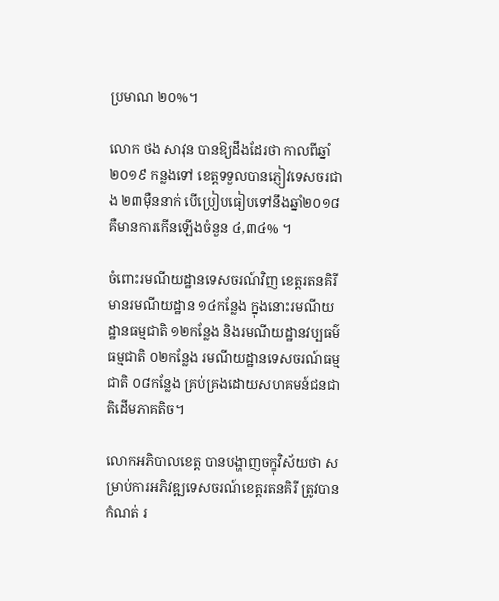ប្រមាណ ២០%។

លោក ថង សាវុន បានឱ្យដឹងដែរថា កាលពីឆ្នាំ២០១៩ កន្លងទៅ ខេត្តទទួលបានភ្ញៀវទេសចរជាង ២៣ម៉ឺននាក់ បើប្រៀបធៀបទៅនឹងឆ្នាំ២០១៨ គឺមានការកើនឡើងចំនួន ៤,៣៤% ។

ចំពោះរមណីយដ្ឋានទេសចរណ៍វិញ ខេត្តរតនគិរី មានរមណីយដ្ឋាន ១៤កន្លែង ក្នុងនោះរមណីយដ្ឋានធម្មជាតិ ១២កន្លែង និងរមណីយដ្ឋានវប្បធម៌ធម្មជាតិ ០២កន្លែង រមណីយដ្ឋានទេសចរណ៍ធម្មជាតិ ០៨កន្លែង គ្រប់គ្រងដោយសហគមន៍ជនជាតិដើមភាគតិច។

លោកអភិបាលខេត្ត បានបង្ហាញចក្ខុវិស័យថា សម្រាប់ការអភិវឌ្ឍទេសចរណ៍ខេត្តរតនគិរី ត្រូវបានកំណត់ រ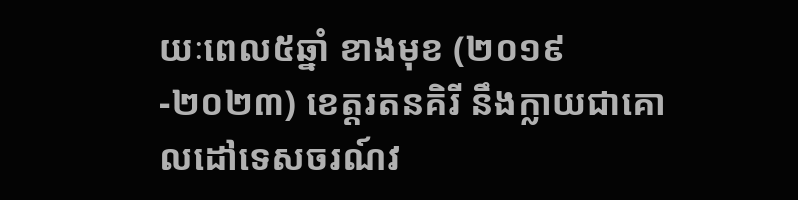យៈពេល៥ឆ្នាំ ខាងមុខ (២០១៩-២០២៣) ខេត្តរតនគិរី នឹងក្លាយជាគោលដៅទេសចរណ៍វ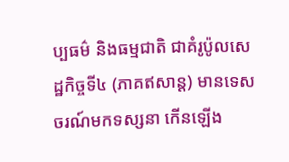ប្បធម៌ និងធម្មជាតិ ជាគំរូប៉ូលសេដ្ឋកិច្ចទី៤ (ភាគឥសាន្ត) មានទេសចរណ៍មកទស្សនា កើនឡើង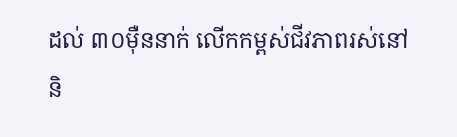ដល់ ៣០ម៉ឺននាក់ លើកកម្ពស់ជីវភាពរស់នៅ និ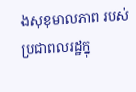ងសុខុមាលភាព របស់ប្រជាពលរដ្ឋក្នុ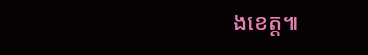ងខេត្ត៕